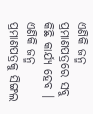ଏଣିକି ଜନ୍ମ ପ୍ରମାଣପତ୍ରରେ ସବୁ କିଛି କାର୍ଯ୍ୟ ହେବ । ଏଣିକି ଜନ୍ମ ପ୍ରମାଣପତ୍ରକୁ ସିଙ୍ଗଲ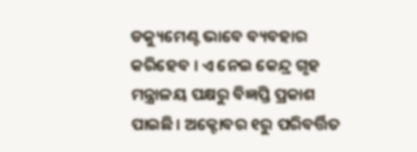ଡକ୍ୟୁମେଣ୍ଟ ଭାବେ ବ୍ୟବହାର କରିହେବ । ଏ ନେଇ କେନ୍ଦ୍ର ଗୃହ ମନ୍ତ୍ରାଳୟ ପକ୍ଷରୁ ବିଜ୍ଞପ୍ତି ପ୍ରକାଶ ପାଇଛି। ଅକ୍ଟୋବର ୧ରୁ ପରିବର୍ତ୍ତିତ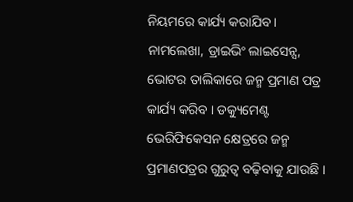ନିୟମରେ କାର୍ଯ୍ୟ କରାଯିବ । ନାମଲେଖା, ଡ୍ରାଇଭିଂ ଲାଇସେନ୍ସ, ଭୋଟର ତାଲିକାରେ ଜନ୍ମ ପ୍ରମାଣ ପତ୍ର କାର୍ଯ୍ୟ କରିବ । ଡକ୍ୟୁମେଣ୍ଟ ଭେରିଫିକେସନ କ୍ଷେତ୍ରରେ ଜନ୍ମ ପ୍ରମାଣପତ୍ରର ଗୁରୁତ୍ୱ ବଢ଼ିବାକୁ ଯାଉଛି ।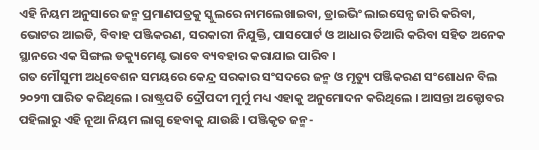ଏହି ନିୟମ ଅନୁସାରେ ଜନ୍ମ ପ୍ରମାଣପତ୍ରକୁ ସ୍କୁଲରେ ନାମଲେଖାଇବା, ଡ୍ରାଇଭିଂ ଲାଇସେନ୍ସ ଜାରି କରିବା, ଭୋଟର ଆଇଡି, ବିବାହ ପଞ୍ଜିକରଣ, ସରକାରୀ ନିଯୁକ୍ତି, ପାସପୋର୍ଟ ଓ ଆଧାର ତିଆରି କରିବା ସହିତ ଅନେକ ସ୍ଥାନରେ ଏକ ସିଙ୍ଗଲ ଡକ୍ୟୁମେଣ୍ଟ ଭାବେ ବ୍ୟବହାର କରାଯାଇ ପାରିବ ।
ଗତ ମୌସୁମୀ ଅଧିବେଶନ ସମୟରେ କେନ୍ଦ୍ର ସରକାର ସଂସଦରେ ଜନ୍ମ ଓ ମୃତ୍ୟୁ ପଞ୍ଜିକରଣ ସଂଶୋଧନ ବିଲ ୨୦୨୩ ପାରିତ କରିଥିଲେ । ରାଷ୍ଟ୍ରପତି ଦ୍ରୌପଦୀ ମୁର୍ମୁ ମଧ୍ୟ ଏହାକୁ ଅନୁମୋଦନ କରିଥିଲେ । ଆସନ୍ତା ଅକ୍ଟୋବର ପହିଲାରୁ ଏହି ନୂଆ ନିୟମ ଲାଗୁ ହେବାକୁ ଯାଉଛି । ପଞ୍ଜିକୃତ ଜନ୍ମ-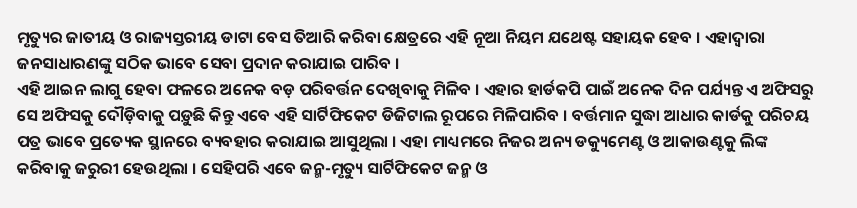ମୃତ୍ୟୁର ଜାତୀୟ ଓ ରାଜ୍ୟସ୍ତରୀୟ ଡାଟା ବେସ ତିଆରି କରିବା କ୍ଷେତ୍ରରେ ଏହି ନୂଆ ନିୟମ ଯଥେଷ୍ଟ ସହାୟକ ହେବ । ଏହାଦ୍ୱାରା ଜନସାଧାରଣଙ୍କୁ ସଠିକ ଭାବେ ସେବା ପ୍ରଦାନ କରାଯାଇ ପାରିବ ।
ଏହି ଆଇନ ଲାଗୁ ହେବା ଫଳରେ ଅନେକ ବଡ଼ ପରିବର୍ତ୍ତନ ଦେଖିବାକୁ ମିଳିବ । ଏହାର ହାର୍ଡକପି ପାଇଁ ଅନେକ ଦିନ ପର୍ଯ୍ୟନ୍ତ ଏ ଅଫିସରୁ ସେ ଅଫିସକୁ ଦୌଡ଼ିବାକୁ ପଡ଼ୁଛି କିନ୍ତୁ ଏବେ ଏହି ସାର୍ଟିଫିକେଟ ଡିଜିଟାଲ ରୂପରେ ମିଳିପାରିବ । ବର୍ତ୍ତମାନ ସୁଦ୍ଧା ଆଧାର କାର୍ଡକୁ ପରିଚୟ ପତ୍ର ଭାବେ ପ୍ରତ୍ୟେକ ସ୍ଥାନରେ ବ୍ୟବହାର କରାଯାଇ ଆସୁଥିଲା । ଏହା ମାଧ୍ୟମରେ ନିଜର ଅନ୍ୟ ଡକ୍ୟୁମେଣ୍ଟ ଓ ଆକାଉଣ୍ଟକୁ ଲିଙ୍କ କରିବାକୁ ଜରୁରୀ ହେଉଥିଲା । ସେହିପରି ଏବେ ଜନ୍ମ-ମୃତ୍ୟୁ ସାର୍ଟିଫିକେଟ ଜନ୍ମ ଓ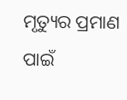ମୃତ୍ୟୁର ପ୍ରମାଣ ପାଇଁ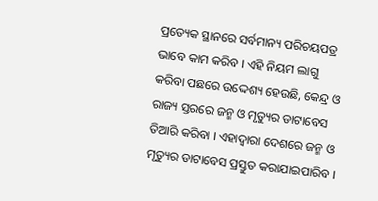ପ୍ରତ୍ୟେକ ସ୍ଥାନରେ ସର୍ବମାନ୍ୟ ପରିଚୟପତ୍ର ଭାବେ କାମ କରିବ । ଏହି ନିୟମ ଲାଗୁ କରିବା ପଛରେ ଉଦ୍ଦେଶ୍ୟ ହେଉଛି, କେନ୍ଦ୍ର ଓ ରାଜ୍ୟ ସ୍ତରରେ ଜନ୍ମ ଓ ମୃତ୍ୟୁର ଡାଟାବେସ ତିଆରି କରିବା । ଏହାଦ୍ୱାରା ଦେଶରେ ଜନ୍ମ ଓ ମୃତ୍ୟୁର ଡାଟାବେସ ପ୍ରସ୍ତୁତ କରାଯାଇପାରିବ ।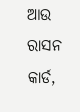ଆଉ ରାସନ କାର୍ଡ,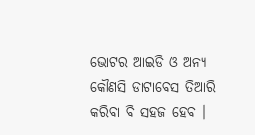ଭୋଟର ଆଇଡି ଓ ଅନ୍ୟ କୌଣସି ଡାଟାବେସ ତିଆରି କରିବା ବି ସହଜ ହେବ ।